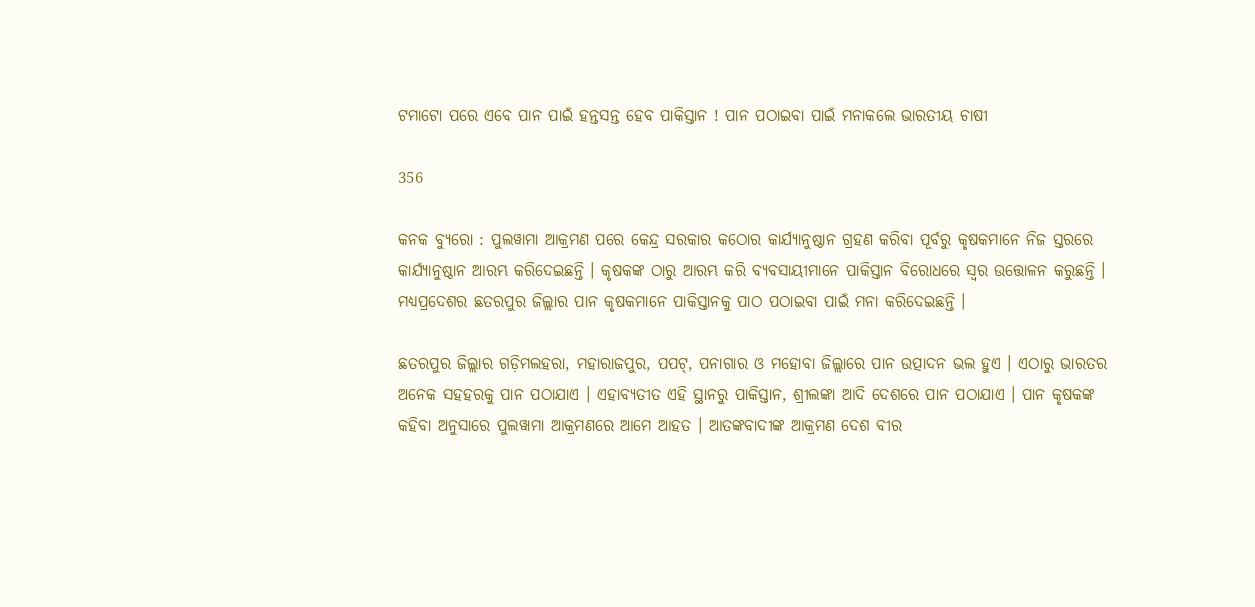ଟମାଟୋ ପରେ ଏବେ ପାନ ପାଇଁ ହନ୍ତସନ୍ତ ହେବ ପାକିସ୍ତାନ ! ପାନ ପଠାଇବା ପାଇଁ ମନାକଲେ ଭାରତୀୟ ଚାଷୀ

356

କନକ ବ୍ୟୁରୋ : ପୁଲୱାମା ଆକ୍ରମଣ ପରେ କେନ୍ଦ୍ର ସରକାର କଠୋର କାର୍ଯ୍ୟାନୁଷ୍ଠାନ ଗ୍ରହଣ କରିବା ପୂର୍ବରୁ କୃଷକମାନେ ନିଜ ସ୍ତରରେ କାର୍ଯ୍ୟାନୁଷ୍ଠାନ ଆରମ୍ଭ କରିଦେଇଛନ୍ତି । କୃଷକଙ୍କ ଠାରୁ ଆରମ୍ଭ କରି ବ୍ୟବସାୟୀମାନେ ପାକିସ୍ତାନ ବିରୋଧରେ ସ୍ୱର ଉତ୍ତୋଳନ କରୁଛନ୍ତି । ମଧ୍ୟପ୍ରଦେଶର ଛତରପୁର ଜିଲ୍ଲାର ପାନ କୃଷକମାନେ ପାକିସ୍ତାନକୁ ପାଠ ପଠାଇବା ପାଇଁ ମନା କରିଦେଇଛନ୍ତି ।

ଛତରପୁର ଜିଲ୍ଲାର ଗଡ଼ିମଲହରା, ମହାରାଜପୁର, ପପଟ୍, ପନାଗାର ଓ ମହୋବା ଜିଲ୍ଲାରେ ପାନ ଉତ୍ପାଦନ ଭଲ ହୁଏ । ଏଠାରୁ ଭାରତର ଅନେକ ସହହରକୁ ପାନ ପଠାଯାଏ । ଏହାବ୍ୟତୀତ ଏହି ସ୍ଥାନରୁ ପାକିସ୍ତାନ, ଶ୍ରୀଲଙ୍କା ଆଦି ଦେଶରେ ପାନ ପଠାଯାଏ । ପାନ କୃଷକଙ୍କ କହିବା ଅନୁସାରେ ପୁଲୱାମା ଆକ୍ରମଣରେ ଆମେ ଆହତ । ଆତଙ୍କବାଦୀଙ୍କ ଆକ୍ରମଣ ଦେଶ ବୀର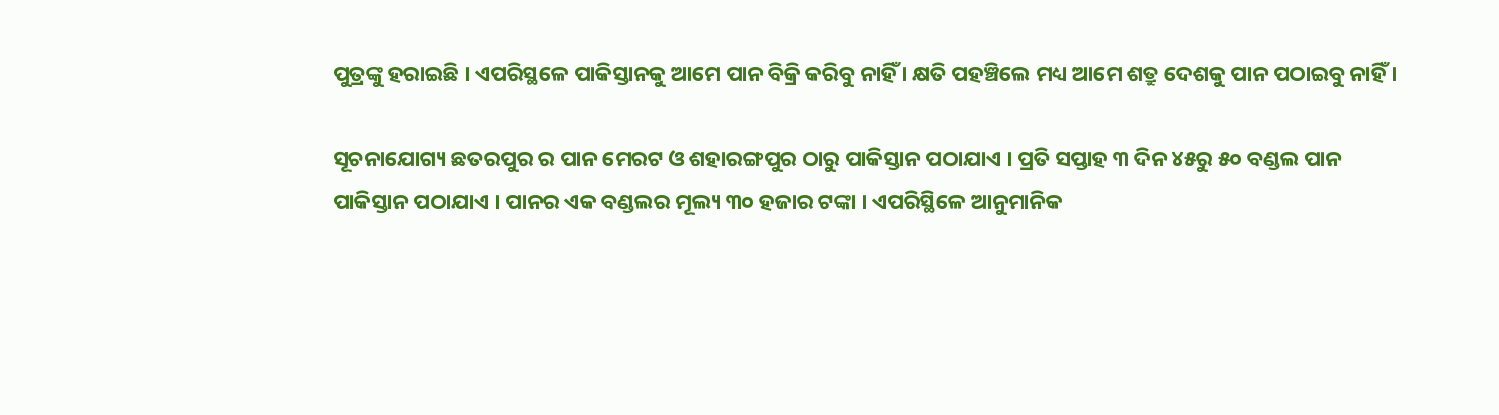ପୁତ୍ରଙ୍କୁ ହରାଇଛି । ଏପରିସ୍ଥଳେ ପାକିସ୍ତାନକୁ ଆମେ ପାନ ବିକ୍ରି କରିବୁ ନାହିଁ । କ୍ଷତି ପହଞ୍ଚିଲେ ମଧ୍ୟ ଆମେ ଶତ୍ରୁ ଦେଶକୁ ପାନ ପଠାଇବୁ ନାହିଁ ।

ସୂଚନାଯୋଗ୍ୟ ଛତରପୁର ର ପାନ ମେରଟ ଓ ଶହାରଙ୍ଗପୁର ଠାରୁ ପାକିସ୍ତାନ ପଠାଯାଏ । ପ୍ରତି ସପ୍ତାହ ୩ ଦିନ ୪୫ରୁ ୫୦ ବଣ୍ଡଲ ପାନ ପାକିସ୍ତାନ ପଠାଯାଏ । ପାନର ଏକ ବଣ୍ଡଲର ମୂଲ୍ୟ ୩୦ ହଜାର ଟଙ୍କା । ଏପରିସ୍ଥିଳେ ଆନୁମାନିକ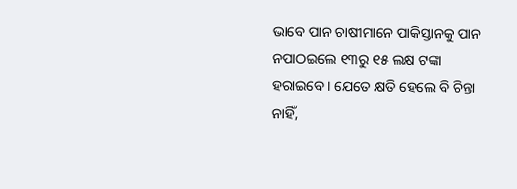ଭାବେ ପାନ ଚାଷୀମାନେ ପାକିସ୍ତାନକୁ ପାନ ନପାଠଇଲେ ୧୩ରୁ ୧୫ ଲକ୍ଷ ଟଙ୍କା ହରାଇବେ । ଯେତେ କ୍ଷତି ହେଲେ ବି ଚିନ୍ତା ନାହିଁ,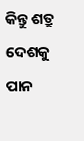କିନ୍ତୁ ଶତ୍ରୁ ଦେଶକୁ ପାନ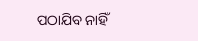ପଠାଯିବ ନାହିଁ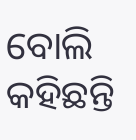ବୋଲି କହିଛନ୍ତି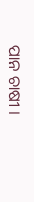ପାନ ଚାଷୀ ।